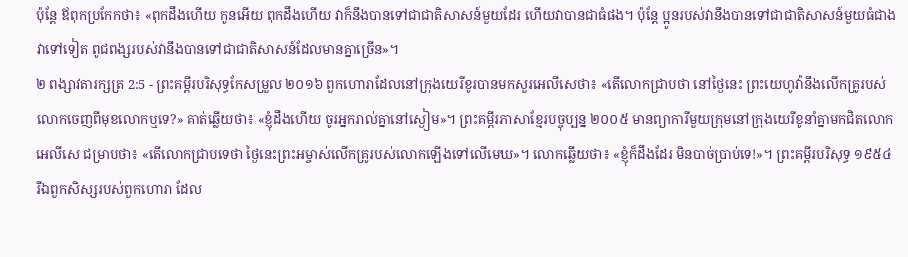ប៉ុន្ដែ ឪពុកប្រកែកថា៖ «ពុកដឹងហើយ កូនអើយ ពុកដឹងហើយ វាក៏នឹងបានទៅជាជាតិសាសន៍មួយដែរ ហើយវាបានជាធំផង។ ប៉ុន្ដែ ប្អូនរបស់វានឹងបានទៅជាជាតិសាសន៍មួយធំជាងវាទៅទៀត ពូជពង្សរបស់វានឹងបានទៅជាជាតិសាសន៍ដែលមានគ្នាច្រើន»។
២ ពង្សាវតារក្សត្រ 2:5 - ព្រះគម្ពីរបរិសុទ្ធកែសម្រួល ២០១៦ ពួកហោរាដែលនៅក្រុងយេរីខូរបានមកសួរអេលីសេថា៖ «តើលោកជ្រាបថា នៅថ្ងៃនេះ ព្រះយេហូវ៉ានឹងលើកគ្រូរបស់លោកចេញពីមុខលោកឬទេ?» គាត់ឆ្លើយថា៖ «ខ្ញុំដឹងហើយ ចូរអ្នករាល់គ្នានៅស្ងៀម»។ ព្រះគម្ពីរភាសាខ្មែរបច្ចុប្បន្ន ២០០៥ មានព្យាការីមួយក្រុមនៅក្រុងយេរីខូនាំគ្នាមកជិតលោកអេលីសេ ជម្រាបថា៖ «តើលោកជ្រាបទេថា ថ្ងៃនេះព្រះអម្ចាស់លើកគ្រូរបស់លោកឡើងទៅលើមេឃ»។ លោកឆ្លើយថា៖ «ខ្ញុំក៏ដឹងដែរ មិនបាច់ប្រាប់ទេ!»។ ព្រះគម្ពីរបរិសុទ្ធ ១៩៥៤ រីឯពួកសិស្សរបស់ពួកហោរា ដែល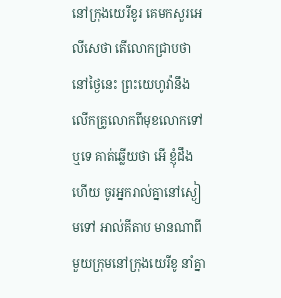នៅក្រុងយេរីខូរ គេមកសួរអេលីសេថា តើលោកជ្រាបថា នៅថ្ងៃនេះ ព្រះយេហូវ៉ានឹងលើកគ្រូលោកពីមុខលោកទៅឬទេ គាត់ឆ្លើយថា អើ ខ្ញុំដឹងហើយ ចូរអ្នករាល់គ្នានៅស្ងៀមទៅ អាល់គីតាប មានណាពីមួយក្រុមនៅក្រុងយេរីខូ នាំគ្នា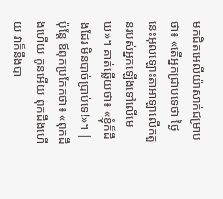មកជិតអេលីយ៉ាសាក់ជម្រាបថា៖ «តើអ្នកជ្រាបទេថា ថ្ងៃនេះអុលឡោះតាអាឡាលើកតួនរបស់អ្នកឡើងទៅលើមេឃ»។ គាត់ឆ្លើយថា៖ «ខ្ញុំក៏ដឹងដែរ មិនបាច់ប្រាប់ទេ!»។ |
ប៉ុន្ដែ ឪពុកប្រកែកថា៖ «ពុកដឹងហើយ កូនអើយ ពុកដឹងហើយ វាក៏នឹងបា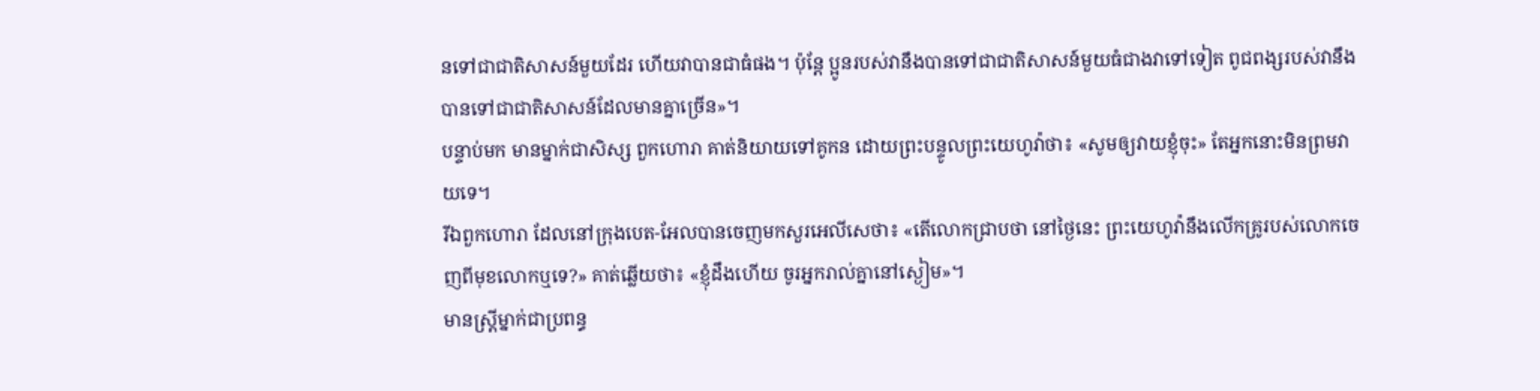នទៅជាជាតិសាសន៍មួយដែរ ហើយវាបានជាធំផង។ ប៉ុន្ដែ ប្អូនរបស់វានឹងបានទៅជាជាតិសាសន៍មួយធំជាងវាទៅទៀត ពូជពង្សរបស់វានឹងបានទៅជាជាតិសាសន៍ដែលមានគ្នាច្រើន»។
បន្ទាប់មក មានម្នាក់ជាសិស្ស ពួកហោរា គាត់និយាយទៅគូកន ដោយព្រះបន្ទូលព្រះយេហូវ៉ាថា៖ «សូមឲ្យវាយខ្ញុំចុះ» តែអ្នកនោះមិនព្រមវាយទេ។
រីឯពួកហោរា ដែលនៅក្រុងបេត-អែលបានចេញមកសួរអេលីសេថា៖ «តើលោកជ្រាបថា នៅថ្ងៃនេះ ព្រះយេហូវ៉ានឹងលើកគ្រូរបស់លោកចេញពីមុខលោកឬទេ?» គាត់ឆ្លើយថា៖ «ខ្ញុំដឹងហើយ ចូរអ្នករាល់គ្នានៅស្ងៀម»។
មានស្ត្រីម្នាក់ជាប្រពន្ធ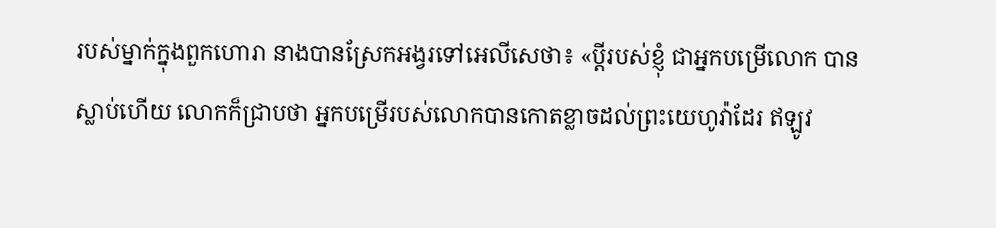របស់ម្នាក់ក្នុងពួកហោរា នាងបានស្រែកអង្វរទៅអេលីសេថា៖ «ប្តីរបស់ខ្ញុំ ជាអ្នកបម្រើលោក បានស្លាប់ហើយ លោកក៏ជ្រាបថា អ្នកបម្រើរបស់លោកបានកោតខ្លាចដល់ព្រះយេហូវ៉ាដែរ ឥឡូវ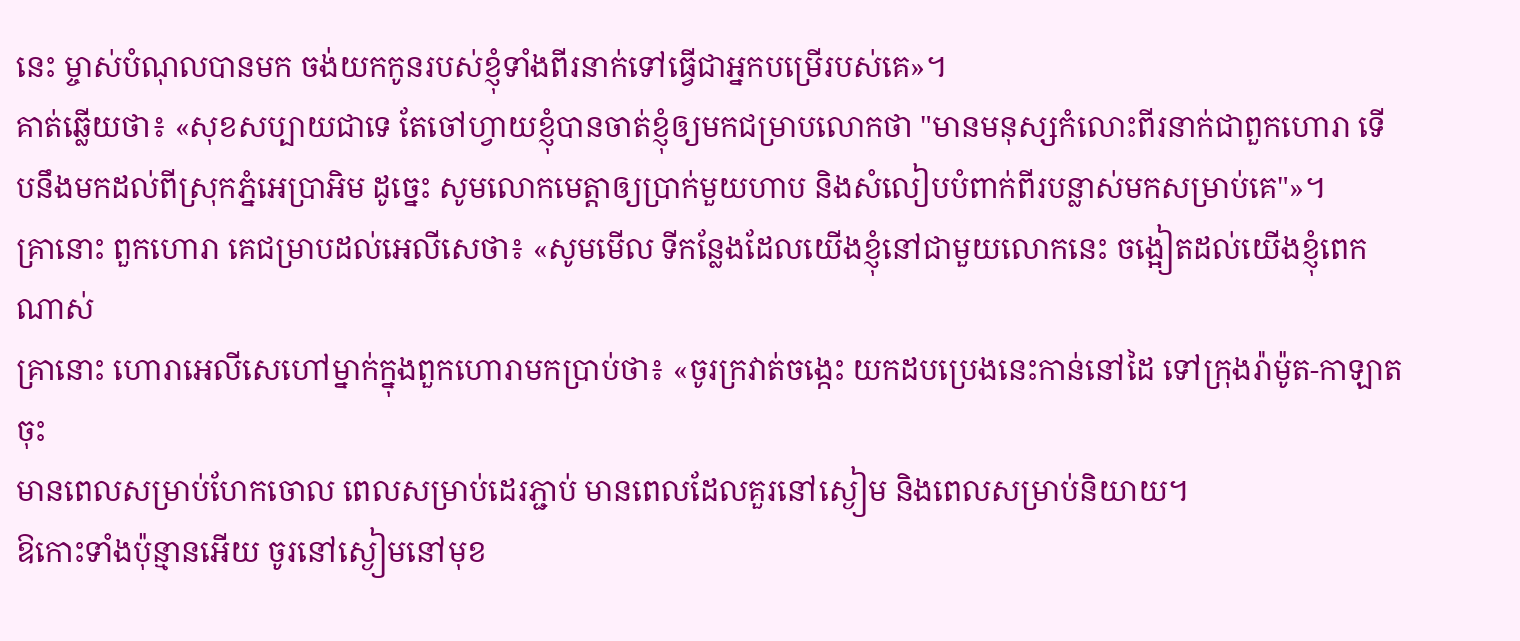នេះ ម្ចាស់បំណុលបានមក ចង់យកកូនរបស់ខ្ញុំទាំងពីរនាក់ទៅធ្វើជាអ្នកបម្រើរបស់គេ»។
គាត់ឆ្លើយថា៖ «សុខសប្បាយជាទេ តែចៅហ្វាយខ្ញុំបានចាត់ខ្ញុំឲ្យមកជម្រាបលោកថា "មានមនុស្សកំលោះពីរនាក់ជាពួកហោរា ទើបនឹងមកដល់ពីស្រុកភ្នំអេប្រាអិម ដូច្នេះ សូមលោកមេត្តាឲ្យប្រាក់មួយហាប និងសំលៀបបំពាក់ពីរបន្លាស់មកសម្រាប់គេ"»។
គ្រានោះ ពួកហោរា គេជម្រាបដល់អេលីសេថា៖ «សូមមើល ទីកន្លែងដែលយើងខ្ញុំនៅជាមួយលោកនេះ ចង្អៀតដល់យើងខ្ញុំពេកណាស់
គ្រានោះ ហោរាអេលីសេហៅម្នាក់ក្នុងពួកហោរាមកប្រាប់ថា៖ «ចូរក្រវាត់ចង្កេះ យកដបប្រេងនេះកាន់នៅដៃ ទៅក្រុងរ៉ាម៉ូត-កាឡាតចុះ
មានពេលសម្រាប់ហែកចោល ពេលសម្រាប់ដេរភ្ជាប់ មានពេលដែលគួរនៅស្ងៀម និងពេលសម្រាប់និយាយ។
ឱកោះទាំងប៉ុន្មានអើយ ចូរនៅស្ងៀមនៅមុខ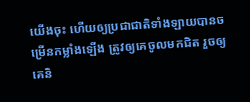យើងចុះ ហើយឲ្យប្រជាជាតិទាំងឡាយបានចម្រើនកម្លាំងឡើង ត្រូវឲ្យគេចូលមកជិត រួចឲ្យគេនិ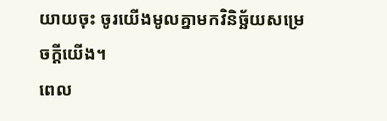យាយចុះ ចូរយើងមូលគ្នាមកវិនិច្ឆ័យសម្រេចក្តីយើង។
ពេល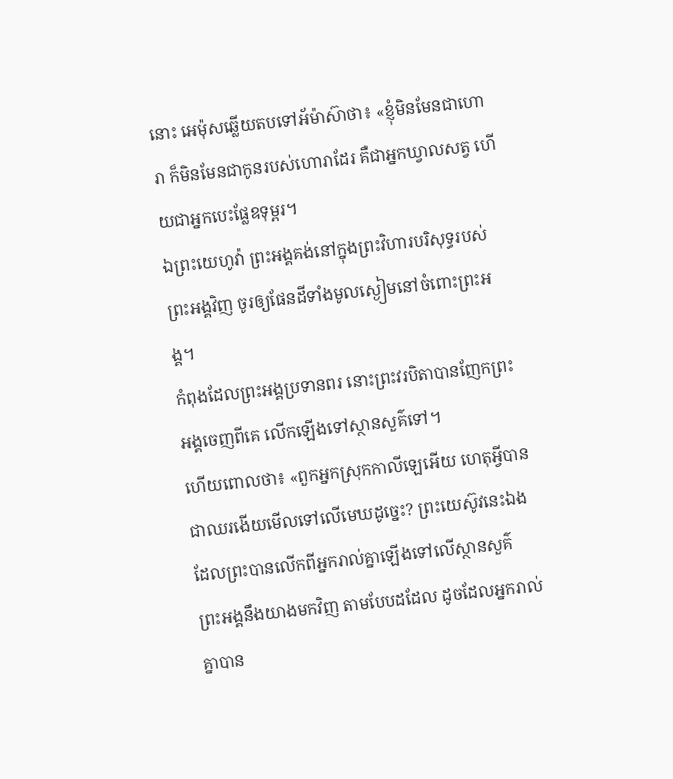នោះ អេម៉ុសឆ្លើយតបទៅអ័ម៉ាស៊ាថា៖ «ខ្ញុំមិនមែនជាហោរា ក៏មិនមែនជាកូនរបស់ហោរាដែរ គឺជាអ្នកឃ្វាលសត្វ ហើយជាអ្នកបេះផ្លែឧទុម្ពរ។
ឯព្រះយេហូវ៉ា ព្រះអង្គគង់នៅក្នុងព្រះវិហារបរិសុទ្ធរបស់ព្រះអង្គវិញ ចូរឲ្យផែនដីទាំងមូលស្ងៀមនៅចំពោះព្រះអង្គ។
កំពុងដែលព្រះអង្គប្រទានពរ នោះព្រះវរបិតាបានញែកព្រះអង្គចេញពីគេ លើកឡើងទៅស្ថានសួគ៌ទៅ។
ហើយពោលថា៖ «ពួកអ្នកស្រុកកាលីឡេអើយ ហេតុអ្វីបានជាឈរងើយមើលទៅលើមេឃដូច្នេះ? ព្រះយេស៊ូវនេះឯង ដែលព្រះបានលើកពីអ្នករាល់គ្នាឡើងទៅលើស្ថានសួគ៌ ព្រះអង្គនឹងយាងមកវិញ តាមបែបដដែល ដូចដែលអ្នករាល់គ្នាបាន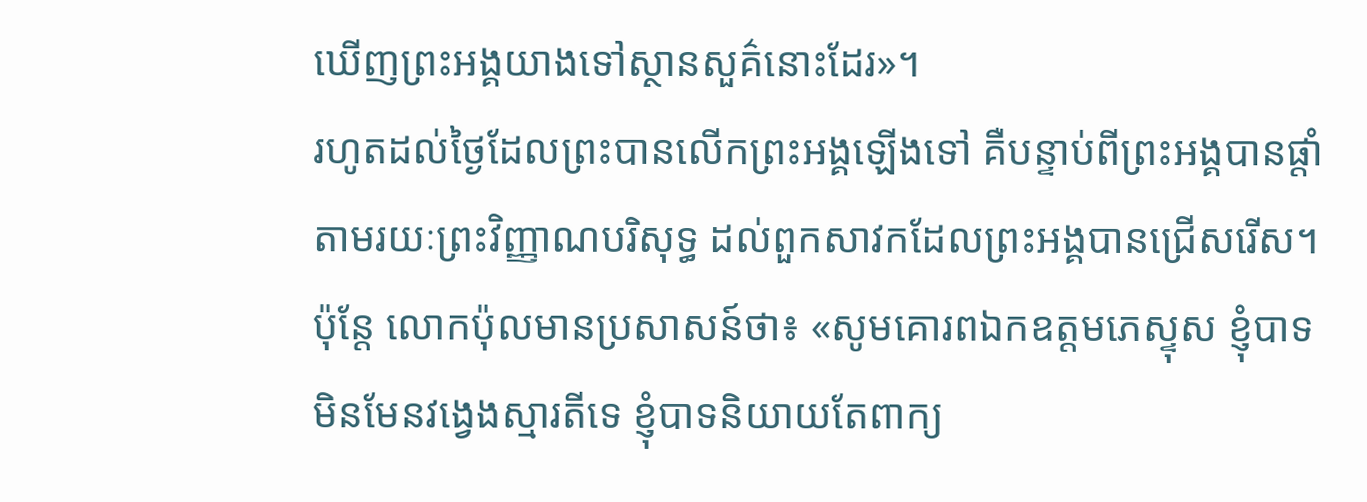ឃើញព្រះអង្គយាងទៅស្ថានសួគ៌នោះដែរ»។
រហូតដល់ថ្ងៃដែលព្រះបានលើកព្រះអង្គឡើងទៅ គឺបន្ទាប់ពីព្រះអង្គបានផ្តាំតាមរយៈព្រះវិញ្ញាណបរិសុទ្ធ ដល់ពួកសាវកដែលព្រះអង្គបានជ្រើសរើស។
ប៉ុន្ដែ លោកប៉ុលមានប្រសាសន៍ថា៖ «សូមគោរពឯកឧត្តមភេស្ទុស ខ្ញុំបាទមិនមែនវង្វេងស្មារតីទេ ខ្ញុំបាទនិយាយតែពាក្យ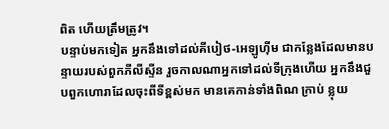ពិត ហើយត្រឹមត្រូវ។
បន្ទាប់មកទៀត អ្នកនឹងទៅដល់គីបៀថ-អេឡូហ៊ីម ជាកន្លែងដែលមានបន្ទាយរបស់ពួកភីលីស្ទីន រួចកាលណាអ្នកទៅដល់ទីក្រុងហើយ អ្នកនឹងជួបពួកហោរាដែលចុះពីទីខ្ពស់មក មានគេកាន់ទាំងពិណ ក្រាប់ ខ្លុយ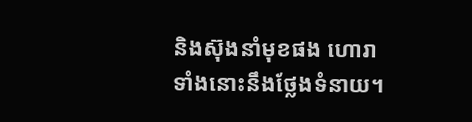និងស៊ុងនាំមុខផង ហោរាទាំងនោះនឹងថ្លែងទំនាយ។